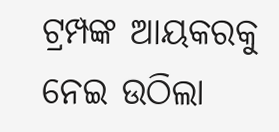ଟ୍ରମ୍ପଙ୍କ ଆୟକରକୁ ନେଇ ଉଠିଲା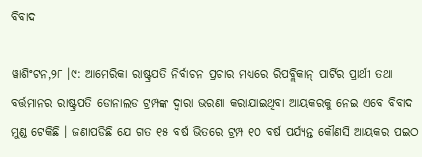ବିବାଦ

ୱାଶିଂଟନ,୨୮ ।୯: ଆମେରିକା ରାଷ୍ଟ୍ରପତି ନିର୍ବାଚନ ପ୍ରଚାର ମଧ୍ୟରେ ରିପବ୍ଲିକାନ୍ ପାର୍ଟିର ପ୍ରାର୍ଥୀ ତଥା ବର୍ତ୍ତମାନର ରାଷ୍ଟ୍ରପତି ଡୋନାଲଡ ଟ୍ରମ୍ପଙ୍କ ଦ୍ୱାରା ଭରଣା କରାଯାଇଥିବା ଆୟକରକୁ ନେଇ ଏବେ ବିବାଦ ମୁଣ୍ଡ ଟେକିଛି । ଜଣାପଡିଛି ଯେ ଗତ ୧୫ ବର୍ଷ ଭିତରେ ଟ୍ରମ୍ପ ୧୦ ବର୍ଷ ପର୍ଯ୍ୟନ୍ତ କୌଣସି ଆୟକର ପଇଠ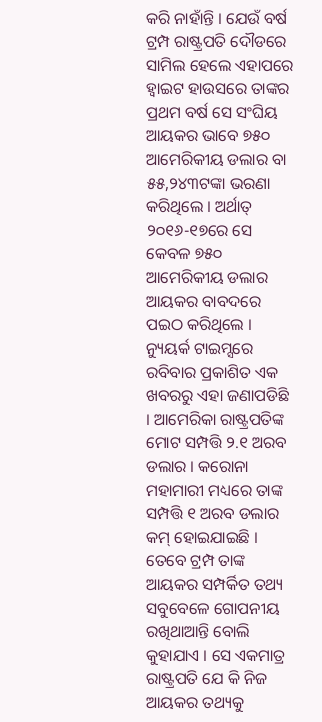କରି ନାହାଁନ୍ତି । ଯେଉଁ ବର୍ଷ ଟ୍ରମ୍ପ ରାଷ୍ଟ୍ରପତି ଦୌଡରେ ସାମିଲ ହେଲେ ଏହାପରେ ହ୍ୱାଇଟ ହାଉସରେ ତାଙ୍କର ପ୍ରଥମ ବର୍ଷ ସେ ସଂଘିୟ ଆୟକର ଭାବେ ୭୫୦ ଆମେରିକୀୟ ଡଲାର ବା ୫୫,୨୪୩ଟଙ୍କା ଭରଣା କରିଥିଲେ । ଅର୍ଥାତ୍ ୨୦୧୬-୧୭ରେ ସେ କେବଳ ୭୫୦ ଆମେରିକୀୟ ଡଲାର ଆୟକର ବାବଦରେ ପଇଠ କରିଥିଲେ । ନ୍ୟୁୟର୍କ ଟାଇମ୍ସରେ ରବିବାର ପ୍ରକାଶିତ ଏକ ଖବରରୁ ଏହା ଜଣାପଡିଛି । ଆମେରିକା ରାଷ୍ଟ୍ରପତିଙ୍କ ମୋଟ ସମ୍ପତ୍ତି ୨.୧ ଅରବ ଡଲାର । କରୋନା ମହାମାରୀ ମଧ୍ୟରେ ତାଙ୍କ ସମ୍ପତ୍ତି ୧ ଅରବ ଡଲାର କମ୍ ହୋଇଯାଇଛି । ତେବେ ଟ୍ରମ୍ପ ତାଙ୍କ ଆୟକର ସମ୍ପର୍କିତ ତଥ୍ୟ ସବୁବେଳେ ଗୋପନୀୟ ରଖିଥାଆନ୍ତି ବୋଲି କୁହାଯାଏ । ସେ ଏକମାତ୍ର ରାଷ୍ଟ୍ରପତି ଯେ କି ନିଜ ଆୟକର ତଥ୍ୟକୁ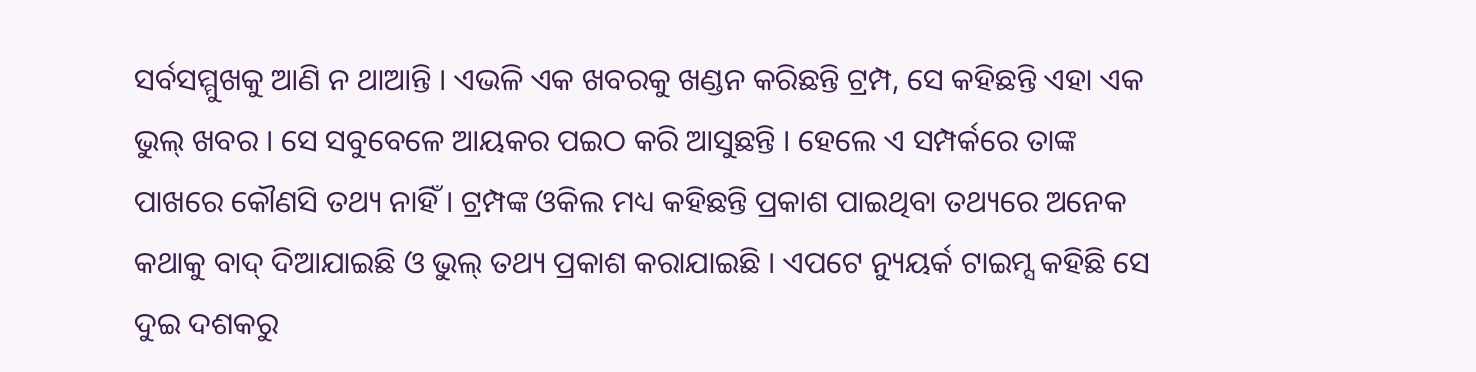ସର୍ବସମ୍ମୁଖକୁ ଆଣି ନ ଥାଆନ୍ତି । ଏଭଳି ଏକ ଖବରକୁ ଖଣ୍ଡନ କରିଛନ୍ତି ଟ୍ରମ୍ପ, ସେ କହିଛନ୍ତି ଏହା ଏକ ଭୁଲ୍ ଖବର । ସେ ସବୁବେଳେ ଆୟକର ପଇଠ କରି ଆସୁଛନ୍ତି । ହେଲେ ଏ ସମ୍ପର୍କରେ ତାଙ୍କ ପାଖରେ କୌଣସି ତଥ୍ୟ ନାହିଁ । ଟ୍ରମ୍ପଙ୍କ ଓକିଲ ମଧ୍ୟ କହିଛନ୍ତି ପ୍ରକାଶ ପାଇଥିବା ତଥ୍ୟରେ ଅନେକ କଥାକୁ ବାଦ୍ ଦିଆଯାଇଛି ଓ ଭୁଲ୍ ତଥ୍ୟ ପ୍ରକାଶ କରାଯାଇଛି । ଏପଟେ ନ୍ୟୁୟର୍କ ଟାଇମ୍ସ କହିଛି ସେ ଦୁଇ ଦଶକରୁ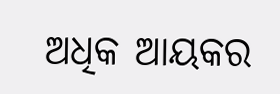ଅଧିକ ଆୟକର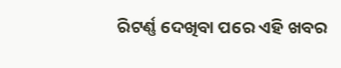ରିଟର୍ଣ୍ଣ ଦେଖିବା ପରେ ଏହି ଖବର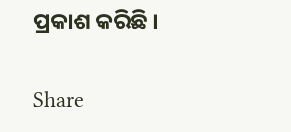ପ୍ରକାଶ କରିଛି ।

Share